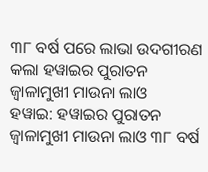୩୮ ବର୍ଷ ପରେ ଲାଭା ଉଦଗୀରଣ କଲା ହୱାଇର ପୁରାତନ ଜ୍ୱାଳାମୁଖୀ ମାଉନା ଲାଓ
ହୱାଇ: ହୱାଇର ପୁରାତନ ଜ୍ୱାଳାମୁଖୀ ମାଉନା ଲାଓ ୩୮ ବର୍ଷ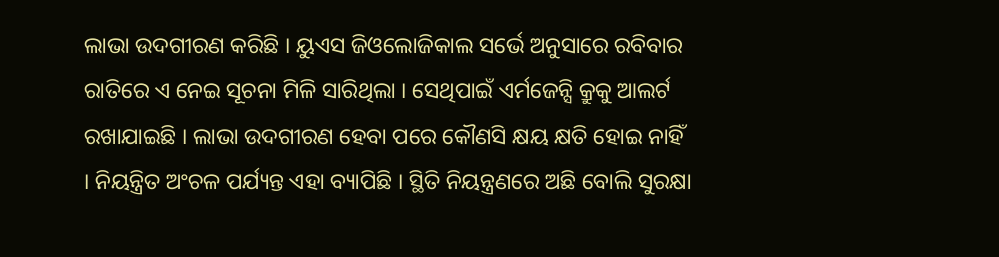ଲାଭା ଉଦଗୀରଣ କରିଛି । ୟୁଏସ ଜିଓଲୋଜିକାଲ ସର୍ଭେ ଅନୁସାରେ ରବିବାର ରାତିରେ ଏ ନେଇ ସୂଚନା ମିଳି ସାରିଥିଲା । ସେଥିପାଇଁ ଏର୍ମଜେନ୍ସି କ୍ରୁକୁ ଆଲର୍ଟ ରଖାଯାଇଛି । ଲାଭା ଉଦଗୀରଣ ହେବା ପରେ କୌଣସି କ୍ଷୟ କ୍ଷତି ହୋଇ ନାହିଁ । ନିୟନ୍ତ୍ରିତ ଅଂଚଳ ପର୍ଯ୍ୟନ୍ତ ଏହା ବ୍ୟାପିଛି । ସ୍ଥିତି ନିୟନ୍ତ୍ରଣରେ ଅଛି ବୋଲି ସୁରକ୍ଷା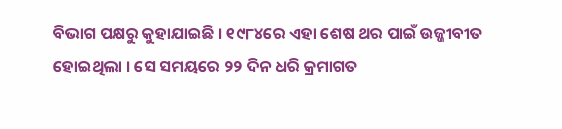ବିଭାଗ ପକ୍ଷରୁ କୁହାଯାଇଛି । ୧୯୮୪ରେ ଏହା ଶେଷ ଥର ପାଇଁ ଉଜ୍ଜୀବୀତ ହୋଇଥିଲା । ସେ ସମୟରେ ୨୨ ଦିନ ଧରି କ୍ରମାଗତ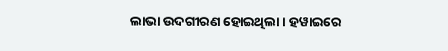ଲାଭା ଉଦଗୀରଣ ହୋଇଥିଲା । ହୱାଇରେ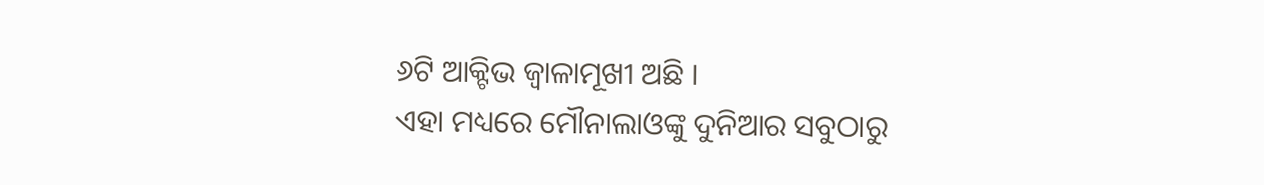୬ଟି ଆକ୍ଟିଭ ଜ୍ୱାଳାମୂଖୀ ଅଛି ।
ଏହା ମଧ୍ୟରେ ମୌନାଲାଓଙ୍କୁ ଦୁନିଆର ସବୁଠାରୁ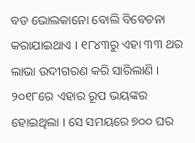ବଡ ଭୋଲକାନୋ ବୋଲି ବିବେଚନା କରାଯାଇଥାଏ । ୧୮୪୩ରୁ ଏହା ୩୩ ଥର ଲାଭା ଉଦୀଗରଣ କରି ସାରିଲାଣି । ୨୦୧୮ରେ ଏହାର ରୂପ ଭୟଙ୍କର ହୋଇଥିଲା । ସେ ସମୟରେ ୭୦୦ ଘର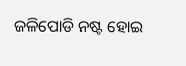ଜଳିପୋଡି ନଷ୍ଟ ହୋଇ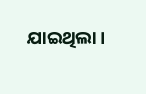ଯାଇଥିଲା ।